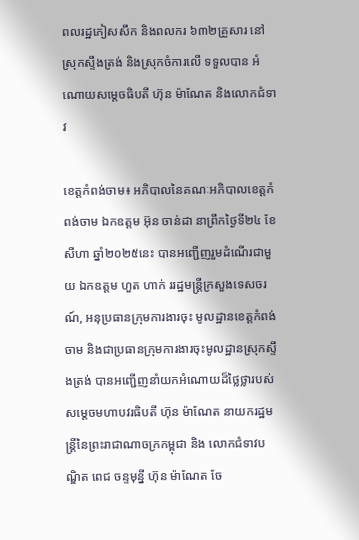ពលរដ្ឋភៀសសឹក និងពលករ ៦៣២គ្រួសារ នៅស្រុកស្ទឹងត្រង់ និងស្រុកចំការលើ ទទួលបាន អំណោយសម្តេចធិបតី ហ៊ុន ម៉ាណែត និងលោកជំទាវ

ខេត្តកំពង់ចាម៖ អភិបាលនៃគណៈអភិបាលខេត្តកំពង់ចាម ឯកឧត្តម អ៊ុន ចាន់ដា នាព្រឹកថ្ងៃទី២៤ ខែសីហា ឆ្នាំ២០២៥នេះ បានអញ្ជើញរួមដំណើរជាមួយ ឯកឧត្តម ហួត ហាក់ ររដ្ឋមន្ត្រីក្រសួងទេសចរណ៍, អនុប្រធានក្រុមការងារចុះ មូលដ្ឋានខេត្តកំពង់ចាម និងជាប្រធានក្រុមការងារចុះមូលដ្ឋានស្រុកស្ទឹងត្រង់ បានអញ្ជើញនាំយកអំណោយដ៏ថ្លៃថ្លារបស់ សម្តេចមហាបវរធិបតី ហ៊ុន ម៉ាណែត នាយករដ្ឋមន្ត្រីនៃព្រះរាជាណាចក្រកម្ពុជា និង លោកជំទាវបណ្ឌិត ពេជ ចន្ទមុន្នី ហ៊ុន ម៉ាណែត ចែ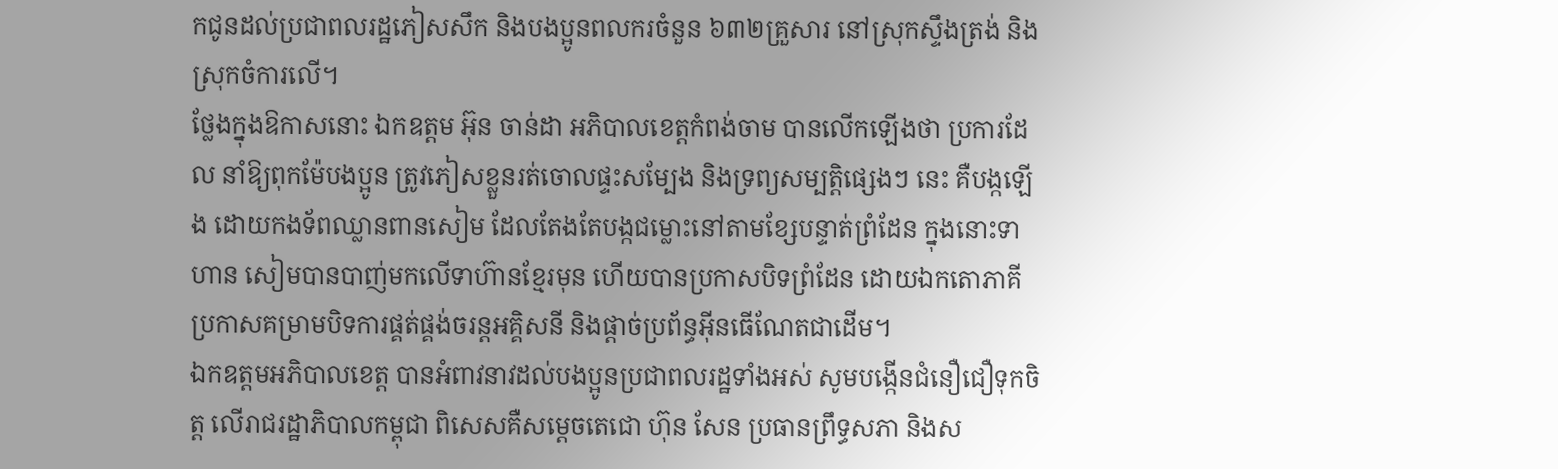កជូនដល់ប្រជាពលរដ្ឋភៀសសឹក និងបងប្អូនពលករចំនួន ៦៣២គ្រួសារ នៅស្រុកស្ទឹងត្រង់ និងស្រុកចំការលើ។
ថ្លែងក្នុងឱកាសនោះ ឯកឧត្តម អ៊ុន ចាន់ដា អភិបាលខេត្តកំពង់ចាម បានលើកឡើងថា ប្រការដែល នាំឱ្យពុកម៉ែបងប្អូន ត្រូវភៀសខ្លួនរត់ចោលផ្ទះសម្បែង និងទ្រព្យសម្បត្តិផ្សេងៗ នេះ គឺបង្កឡើង ដោយកងទ័ពឈ្លានពានសៀម ដែលតែងតែបង្កជម្លោះនៅតាមខ្សែបន្ទាត់ព្រំដែន ក្នុងនោះទាហាន សៀមបានបាញ់មកលើទាហ៊ានខ្មែរមុន ហើយបានប្រកាសបិទព្រំដែន ដោយឯកតោភាគី ប្រកាសគម្រាមបិទការផ្គត់ផ្គង់ចរន្តអគ្គិសនី និងផ្តាច់ប្រព័ន្ធអ៊ីនធើណែតជាដើម។
ឯកឧត្តមអភិបាលខេត្ត បានអំពាវនាវដល់បងប្អូនប្រជាពលរដ្ឋទាំងអស់ សូមបង្កើនជំនឿជឿទុកចិត្ត លើរាជរដ្ឋាភិបាលកម្ពុជា ពិសេសគឺសម្តេចតេជោ ហ៊ុន សែន ប្រធានព្រឹទ្ធសភា និងស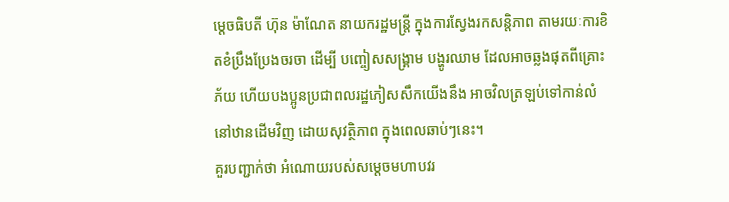ម្តេចធិបតី ហ៊ុន ម៉ាណែត នាយករដ្ឋមន្ត្រី ក្នុងការស្វែងរកសន្តិភាព តាមរយៈការខិតខំប្រឹងប្រែងចរចា ដើម្បី បញ្ចៀសសង្គ្រាម បង្ហូរឈាម ដែលអាចឆ្លងផុតពីគ្រោះភ័យ ហើយបងប្អូនប្រជាពលរដ្ឋភៀសសឹកយើងនឹង អាចវិលត្រឡប់ទៅកាន់លំនៅឋានដើមវិញ ដោយសុវត្ថិភាព ក្នុងពេលឆាប់ៗនេះ។
គួរបញ្ជាក់ថា អំណោយរបស់សម្តេចមហាបវរ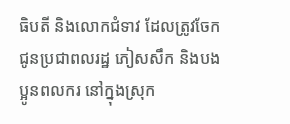ធិបតី និងលោកជំទាវ ដែលត្រូវចែកជូនប្រជាពលរដ្ឋ ភៀសសឹក និងបងប្អូនពលករ នៅក្នុងស្រុក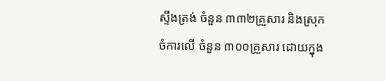ស្ទឹងត្រង់ ចំនួន ៣៣២គ្រួសារ និងស្រុកចំការលើ ចំនួន ៣០០គ្រួសារ ដោយក្នុង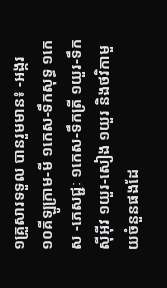១គ្រួសារទទួល បានរួមមាន៖ -អង្ករ ១០គីឡូក្រាម-មី ១កេស-ទឹកសុទ្ធ ១កេស -ភេសជ្ជៈ ១កេស-ទឹកត្រី ១យួរ-ទឹកស៊ីអ៊ីវ ១យួរ-សៀង ១យួរ និងថវិកាមួយចំនួនផងដែ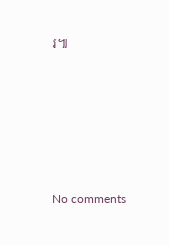រ៕









No comments